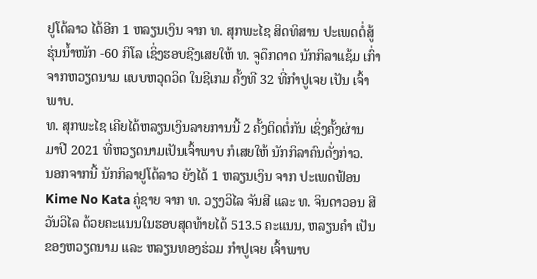ຢູໂດ້ລາວ ໄດ້ອີກ 1 ຫລຽນເງິນ ຈາກ ທ. ສຸກພະໄຊ ສິດທິສານ ປະເພດຕໍ່ສູ້ ຮຸ່ນນໍ້າໜັກ -60 ກິໂລ ເຊິ່ງຮອບຊີງເສຍໃຫ້ ທ. ຈູດຶກດາດ ນັກກິລາແຊ້ມ ເກົ່າ ຈາກຫວຽດນາມ ແບບຫວຸດວິດ ໃນຊີເກມ ຄັ້ງທີ 32 ທີ່ກຳປູເຈຍ ເປັນ ເຈົ້າພາບ.
ທ. ສຸກພະໄຊ ເຄີຍໄດ້ຫລຽນເງິນລາຍການນີ້ 2 ຄັ້ງຕິດຕໍ່ກັນ ເຊິ່ງຄັ້ງຜ່ານ ມາປີ 2021 ທີ່ຫວຽດນາມເປັນເຈົ້າພາບ ກໍເສຍໃຫ້ ນັກກິລາຄົນດັ່ງກ່າວ.
ນອກຈາກນີ້ ນັກກິລາຢູໂດ້ລາວ ຍັງໄດ້ 1 ຫລຽນເງິນ ຈາກ ປະເພດຟ້ອນ Kime No Kata ຄູ່ຊາຍ ຈາກ ທ. ວຽງວິໄລ ຈັນສີ ແລະ ທ. ຈິນດາວອນ ສີວັນວິໄລ ດ້ວຍຄະແນນໃນຮອບສຸດທ້າຍໄດ້ 513.5 ຄະແນນ, ຫລຽນຄຳ ເປັນຂອງຫວຽດນາມ ແລະ ຫລຽນທອງຮ່ວມ ກຳປູເຈຍ ເຈົ້າພາບ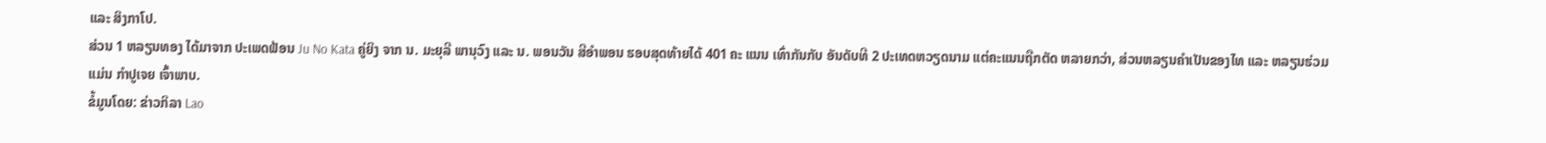ແລະ ສິງກາໂປ.
ສ່ວນ 1 ຫລຽນທອງ ໄດ້ມາຈາກ ປະເພດຟ້ອນ Ju No Kata ຄູ່ຍິງ ຈາກ ນ. ມະຍຸລີ ພານຸວົງ ແລະ ນ. ພອນວັນ ສີອໍາພອນ ຮອບສຸດທ້າຍໄດ້ 401 ຄະ ແນນ ເທົ່າກັນກັບ ອັນດັບທີ 2 ປະເທດຫວຽດນາມ ແຕ່ຄະແນນຖືກຕັດ ຫລາຍກວ່າ, ສ່ວນຫລຽນຄໍາເປັນຂອງໄທ ແລະ ຫລຽນຮ່ວມແມ່ນ ກໍາປູເຈຍ ເຈົ້າພາບ.
ຂໍ້ມູນໂດຍ: ຂ່າວກິລາ Lao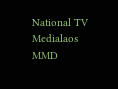National TV
Medialaos MMD